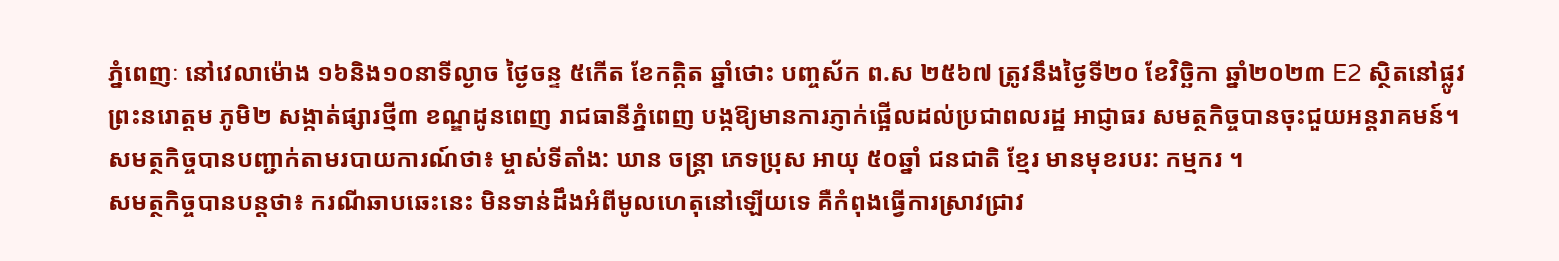ភ្នំពេញៈ នៅវេលាម៉ោង ១៦និង១០នាទីល្ងាច ថ្ងៃចន្ទ ៥កើត ខែកត្កិត ឆ្នាំថោះ បញ្ចស័ក ព.ស ២៥៦៧ ត្រូវនឹងថ្ងៃទី២០ ខែវិច្ឆិកា ឆ្នាំ២០២៣ E2 ស្ថិតនៅផ្លូវព្រះនរោត្តម ភូមិ២ សង្កាត់ផ្សារថ្មី៣ ខណ្ឌដូនពេញ រាជធានីភ្នំពេញ បង្កឱ្យមានការភ្ញាក់ផ្អើលដល់ប្រជាពលរដ្ឋ អាជ្ញាធរ សមត្ថកិច្ចបានចុះជួយអន្តរាគមន៍។
សមត្ថកិច្ចបានបញ្ជាក់តាមរបាយការណ៍ថា៖ ម្ចាស់ទីតាំង: ឃាន ចន្រ្តា ភេទប្រុស អាយុ ៥០ឆ្នាំ ជនជាតិ ខ្មែរ មានមុខរបរ: កម្មករ ។
សមត្ថកិច្ចបានបន្តថា៖ ករណីឆាបឆេះនេះ មិនទាន់ដឹងអំពីមូលហេតុនៅឡើយទេ គឺកំពុងធ្វើការស្រាវជ្រាវ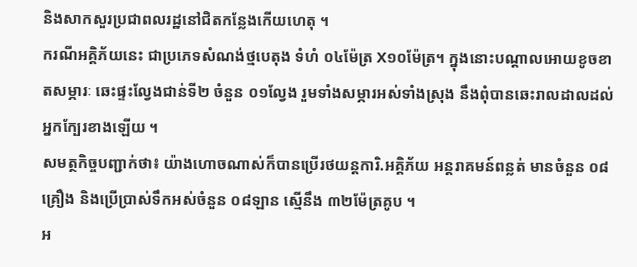និងសាកសួរប្រជាពលរដ្ឋនៅជិតកន្លែងកើយហេតុ ។
ករណីអគ្គិភ័យនេះ ជាប្រភេទសំណង់ថ្មបេតុង ទំហំ ០៤ម៉ែត្រ X១០ម៉ែត្រ។ ក្នុងនោះបណ្តាលអោយខូចខាតសម្ភារៈ ឆេះផ្ទះល្វែងជាន់ទី២ ចំនួន ០១ល្វែង រួមទាំងសម្ភារអស់ទាំងស្រុង នឹងពុំបានឆេះរាលដាលដល់អ្នកក្បែរខាងឡើយ ។
សមត្ថកិច្ចបញ្ជាក់ថា៖ យ៉ាងហោចណាស់ក៏បានប្រើរថយន្តការិ.អគ្គិភ័យ អន្តរាគមន៍ពន្លត់ មានចំនួន ០៨គ្រឿង និងប្រេីប្រាស់ទឹកអស់ចំនួន ០៨ឡាន ស្មើនឹង ៣២ម៉ែត្រគូប ។
អ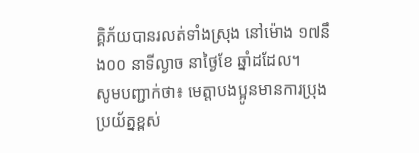គ្គិភ័យបានរលត់ទាំងស្រុង នៅម៉ោង ១៧នឹង០០ នាទីល្ងាច នាថ្ងៃខែ ឆ្នាំដដែល។
សូមបញ្ជាក់ថា៖ មេត្តាបងប្អូនមានការប្រុងប្រយ័ត្នខ្ពស់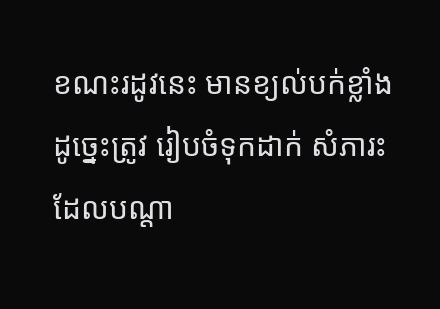ខណះរដូវនេះ មានខ្យល់បក់ខ្លាំង ដូច្នេះត្រូវ រៀបចំទុកដាក់ សំភារះ ដែលបណ្តា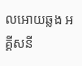លអោយឆ្លង អគ្គីសនី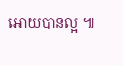អោយបានល្អ ៕